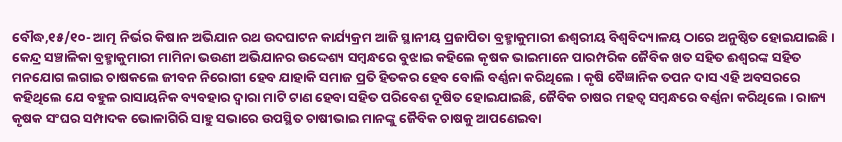ବୌଦ୍ଧ,୧୫/୧୦- ଆତ୍ମ ନିର୍ଭର କିଷାନ ଅଭିଯାନ ରଥ ଉଦଘାଟନ କାର୍ଯ୍ୟକ୍ରମ ଆଜି ସ୍ଥାନୀୟ ପ୍ରଜାପିତା ବ୍ରହ୍ମାକୁମାରୀ ଈଶ୍ୱରୀୟ ବିଶ୍ୱବିଦ୍ୟାଳୟ ଠାରେ ଅନୁଷ୍ଠିତ ହୋଇଯାଇଛି । କେନ୍ଦ୍ର ସଞ୍ଚାଳିକା ବ୍ରହ୍ମାକୁମାରୀ ମାମିନା ଭଉଣୀ ଅଭିଯାନର ଉଦ୍ଦେଶ୍ୟ ସମ୍ବନ୍ଧରେ ବୁଝାଇ କହିଲେ କୃଷକ ଭାଇମାନେ ପାରମ୍ପରିକ ଜୈବିକ ଖତ ସହିତ ଈଶ୍ୱରଙ୍କ ସହିତ ମନଯୋଗ ଲଗାଇ ଚାଷକଲେ ଜୀବନ ନିରୋଗୀ ହେବ ଯାହାକି ସମାଜ ପ୍ରତି ହିତକର ହେବ ବୋଲି ବର୍ଣ୍ଣନା କରିଥିଲେ । କୃଷି ବୈଜ୍ଞାନିକ ତପନ ଦାସ ଏହି ଅବସରରେ କହିଥିଲେ ଯେ ବହୁଳ ରାସାୟନିକ ବ୍ୟବହାର ଦ୍ୱାରା ମାଟି ଟାଣ ହେବା ସହିତ ପରିବେଶ ଦୂଷିତ ହୋଇଯାଇଛି, ଜୈବିକ ଚାଷର ମହତ୍ୱ ସମ୍ବନ୍ଧରେ ବର୍ଣ୍ଣନା କରିଥିଲେ । ରାଜ୍ୟ କୃଷକ ସଂଘର ସମ୍ପାଦକ ଭୋଳାଗିରି ସାହୁ ସଭାରେ ଉପସ୍ଥିତ ଚାଷୀଭାଇ ମାନଙ୍କୁ ଜୈବିକ ଚାଷକୁ ଆପଣେଇବା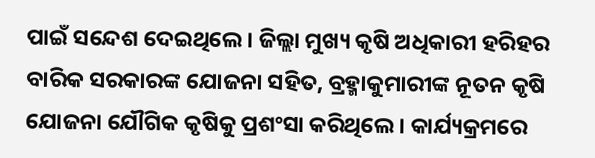ପାଇଁ ସନ୍ଦେଶ ଦେଇଥିଲେ । ଜିଲ୍ଲା ମୁଖ୍ୟ କୃଷି ଅଧିକାରୀ ହରିହର ବାରିକ ସରକାରଙ୍କ ଯୋଜନା ସହିତ, ବ୍ରହ୍ମାକୁମାରୀଙ୍କ ନୂତନ କୃଷି ଯୋଜନା ଯୌଗିକ କୃଷିକୁ ପ୍ରଶଂସା କରିଥିଲେ । କାର୍ଯ୍ୟକ୍ରମରେ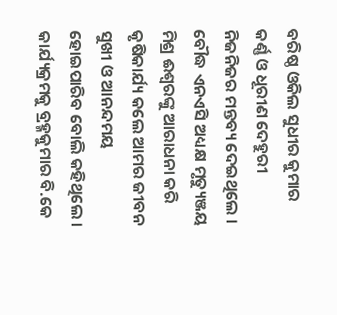ବରିଷ୍ଠ ଓକିଲ ସୁଧୀର କୁମାର କର୍ଣ୍ଣ ଓ ଧୂରୀଣ ଦେହୁରୀ ନିଜନିଜର ମନ୍ତବ୍ୟ ଦେଇଥିଲେ । ବୌଦ୍ଧ ଏନଏସି ଅଧ୍ୟକ୍ଷ ମୃତ୍ୟୁଞ୍ଜୟ ମିଶ୍ର ଈଶ୍ୱରଙ୍କୁ ଆରାଧନା କରି କୃଷିକାର୍ଯ୍ୟ କଲେ ଆମର ଜୀବନ ସୁଖୀ ଓ ଆନନ୍ଦମୟ ହୋଇପାରିବ ବୋଲି କହିଥିଲେ । କାର୍ଯ୍ୟକ୍ରମକୁ ବ୍ରହ୍ମକୁମାର ବି.କେ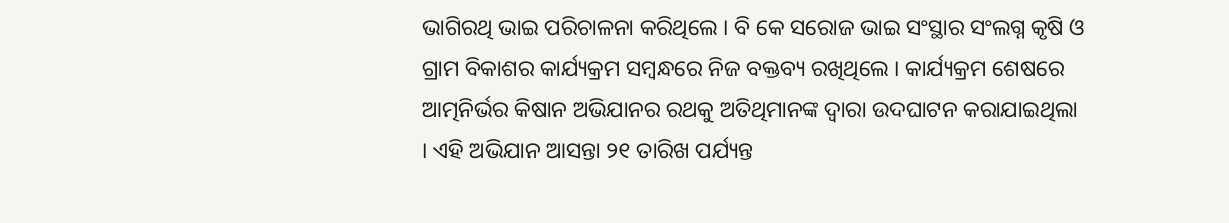ଭାଗିରଥି ଭାଇ ପରିଚାଳନା କରିଥିଲେ । ବି କେ ସରୋଜ ଭାଇ ସଂସ୍ଥାର ସଂଲଗ୍ନ କୃଷି ଓ ଗ୍ରାମ ବିକାଶର କାର୍ଯ୍ୟକ୍ରମ ସମ୍ବନ୍ଧରେ ନିଜ ବକ୍ତବ୍ୟ ରଖିଥିଲେ । କାର୍ଯ୍ୟକ୍ରମ ଶେଷରେ ଆତ୍ମନିର୍ଭର କିଷାନ ଅଭିଯାନର ରଥକୁ ଅତିଥିମାନଙ୍କ ଦ୍ୱାରା ଉଦଘାଟନ କରାଯାଇଥିଲା । ଏହି ଅଭିଯାନ ଆସନ୍ତା ୨୧ ତାରିଖ ପର୍ଯ୍ୟନ୍ତ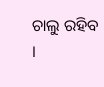ଚାଲୁ ରହିବ ।